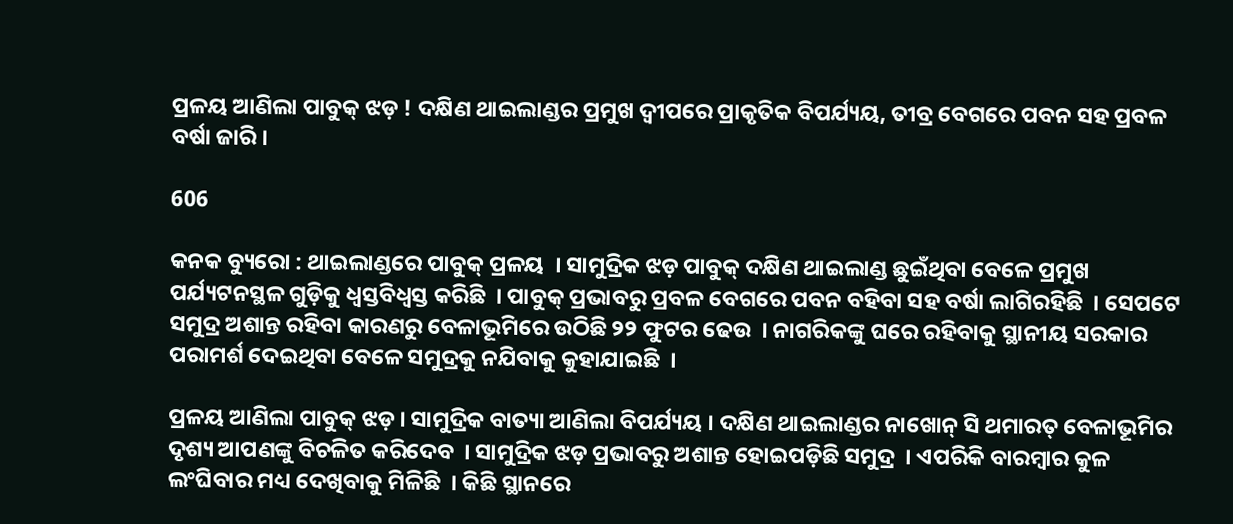ପ୍ରଳୟ ଆଣିଲା ପାବୁକ୍ ଝଡ଼ ! ଦକ୍ଷିଣ ଥାଇଲାଣ୍ଡର ପ୍ରମୁଖ ଦ୍ୱୀପରେ ପ୍ରାକୃତିକ ବିପର୍ଯ୍ୟୟ, ତୀବ୍ର ବେଗରେ ପବନ ସହ ପ୍ରବଳ ବର୍ଷା ଜାରି ।

606

କନକ ବ୍ୟୁରୋ : ଥାଇଲାଣ୍ଡରେ ପାବୁକ୍ ପ୍ରଳୟ  । ସାମୁଦ୍ରିକ ଝଡ଼ ପାବୁକ୍ ଦକ୍ଷିଣ ଥାଇଲାଣ୍ଡ ଛୁଇଁଥିବା ବେଳେ ପ୍ରମୁଖ ପର୍ଯ୍ୟଟନସ୍ଥଳ ଗୁଡ଼ିକୁ ଧ୍ୱସ୍ତବିଧ୍ୱସ୍ତ କରିଛି  । ପାବୁକ୍ ପ୍ରଭାବରୁ ପ୍ରବଳ ବେଗରେ ପବନ ବହିବା ସହ ବର୍ଷା ଲାଗିରହିଛି  । ସେପଟେ ସମୁଦ୍ର ଅଶାନ୍ତ ରହିବା କାରଣରୁ ବେଳାଭୂମିରେ ଉଠିଛି ୨୨ ଫୁଟର ଢେଉ  । ନାଗରିକଙ୍କୁ ଘରେ ରହିବାକୁ ସ୍ଥାନୀୟ ସରକାର ପରାମର୍ଶ ଦେଇଥିବା ବେଳେ ସମୁଦ୍ରକୁ ନଯିବାକୁ କୁହାଯାଇଛି  ।

ପ୍ରଳୟ ଆଣିଲା ପାବୁକ୍ ଝଡ଼ । ସାମୁଦ୍ରିକ ବାତ୍ୟା ଆଣିଲା ବିପର୍ଯ୍ୟୟ । ଦକ୍ଷିଣ ଥାଇଲାଣ୍ଡର ନାଖୋନ୍ ସି ଥମାରତ୍ ବେଳାଭୂମିର ଦୃଶ୍ୟ ଆପଣଙ୍କୁ ବିଚଳିତ କରିଦେବ  । ସାମୁଦ୍ରିକ ଝଡ଼ ପ୍ରଭାବରୁ ଅଶାନ୍ତ ହୋଇପଡ଼ିଛି ସମୁଦ୍ର  । ଏପରିକି ବାରମ୍ବାର କୁଳ ଲଂଘିବାର ମଧ୍ୟ ଦେଖିବାକୁ ମିଳିଛି  । କିଛି ସ୍ଥାନରେ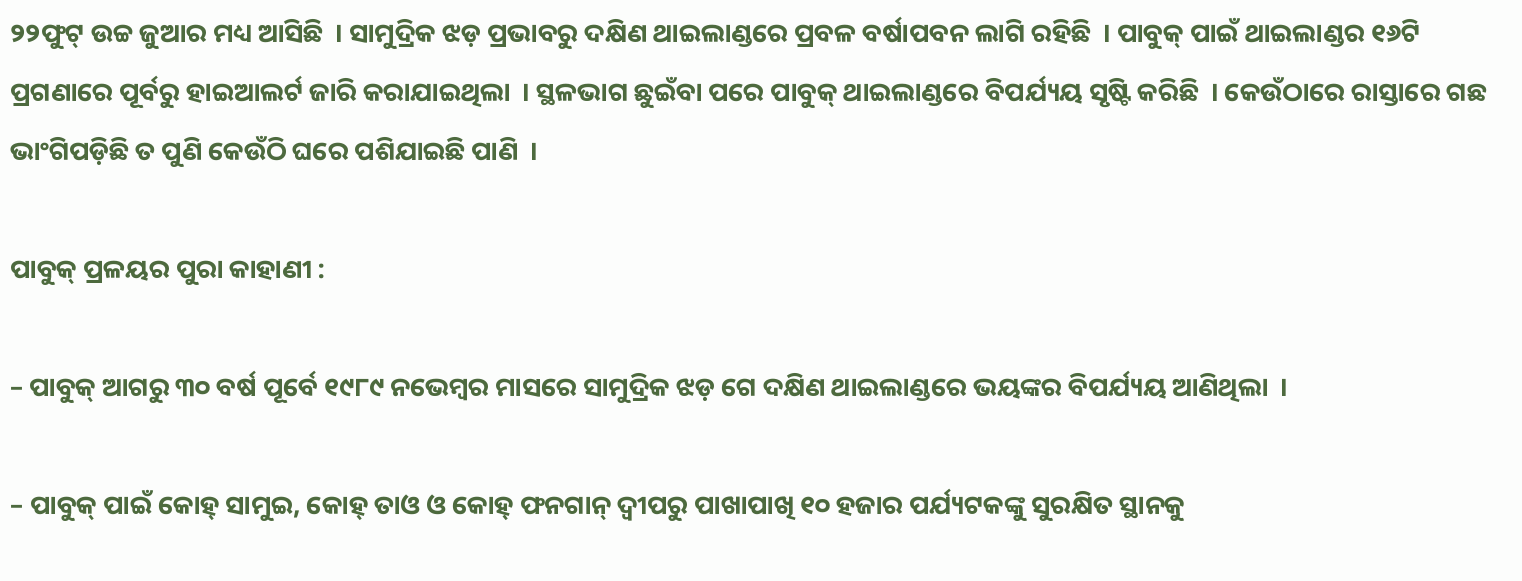୨୨ଫୁଟ୍ ଉଚ୍ଚ ଜୁଆର ମଧ୍ୟ ଆସିଛି  । ସାମୁଦ୍ରିକ ଝଡ଼ ପ୍ରଭାବରୁ ଦକ୍ଷିଣ ଥାଇଲାଣ୍ଡରେ ପ୍ରବଳ ବର୍ଷାପବନ ଲାଗି ରହିଛି  । ପାବୁକ୍ ପାଇଁ ଥାଇଲାଣ୍ଡର ୧୬ଟି ପ୍ରଗଣାରେ ପୂର୍ବରୁ ହାଇଆଲର୍ଟ ଜାରି କରାଯାଇଥିଲା  । ସ୍ଥଳଭାଗ ଛୁଇଁବା ପରେ ପାବୁକ୍ ଥାଇଲାଣ୍ଡରେ ବିପର୍ଯ୍ୟୟ ସୃଷ୍ଟି କରିଛି  । କେଉଁଠାରେ ରାସ୍ତାରେ ଗଛ ଭାଂଗିପଡ଼ିଛି ତ ପୁଣି କେଉଁଠି ଘରେ ପଶିଯାଇଛି ପାଣି  ।

ପାବୁକ୍ ପ୍ରଳୟର ପୁରା କାହାଣୀ :

– ପାବୁକ୍ ଆଗରୁ ୩୦ ବର୍ଷ ପୂର୍ବେ ୧୯୮୯ ନଭେମ୍ବର ମାସରେ ସାମୁଦ୍ରିକ ଝଡ଼ ଗେ ଦକ୍ଷିଣ ଥାଇଲାଣ୍ଡରେ ଭୟଙ୍କର ବିପର୍ଯ୍ୟୟ ଆଣିଥିଲା  ।

– ପାବୁକ୍ ପାଇଁ କୋହ୍ ସାମୁଇ, କୋହ୍ ତାଓ ଓ କୋହ୍ ଫନଗାନ୍ ଦ୍ୱୀପରୁ ପାଖାପାଖି ୧୦ ହଜାର ପର୍ଯ୍ୟଟକଙ୍କୁ ସୁରକ୍ଷିତ ସ୍ଥାନକୁ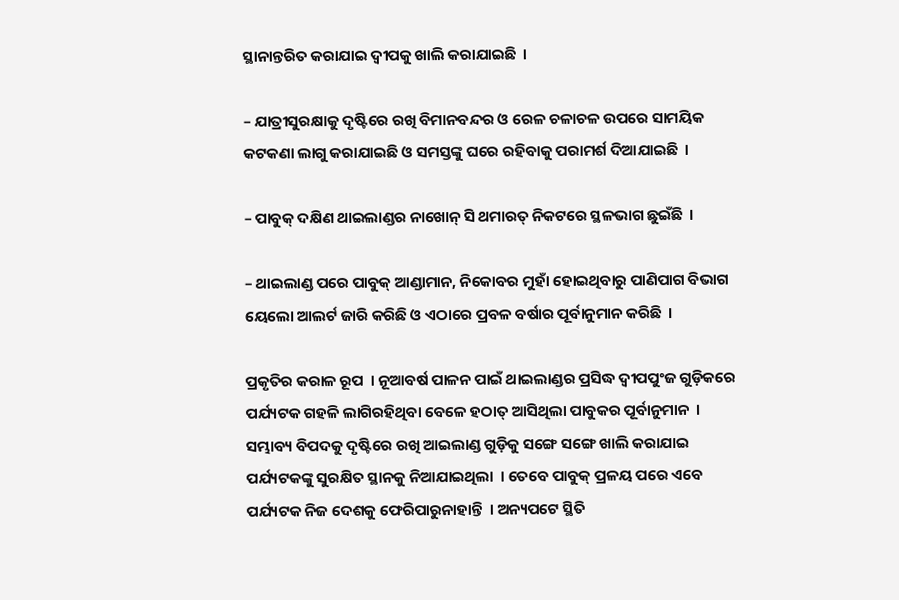ସ୍ଥାନାନ୍ତରିତ କରାଯାଇ ଦ୍ୱୀପକୁ ଖାଲି କରାଯାଇଛି  ।

– ଯାତ୍ରୀସୁରକ୍ଷାକୁ ଦୃଷ୍ଟିରେ ରଖି ବିମାନବନ୍ଦର ଓ ରେଳ ଚଳାଚଳ ଉପରେ ସାମୟିକ କଟକଣା ଲାଗୁ କରାଯାଇଛି ଓ ସମସ୍ତଙ୍କୁ ଘରେ ରହିବାକୁ ପରାମର୍ଶ ଦିଆଯାଇଛି  ।

– ପାବୁକ୍ ଦକ୍ଷିଣ ଥାଇଲାଣ୍ଡର ନାଖୋନ୍ ସି ଥମାରତ୍ ନିକଟରେ ସ୍ଥଳଭାଗ ଛୁଇଁଛି  ।

– ଥାଇଲାଣ୍ଡ ପରେ ପାବୁକ୍ ଆଣ୍ଡାମାନ, ନିକୋବର ମୁହାଁ ହୋଇଥିବାରୁ ପାଣିପାଗ ବିଭାଗ ୟେଲୋ ଆଲର୍ଟ ଜାରି କରିଛି ଓ ଏଠାରେ ପ୍ରବଳ ବର୍ଷାର ପୂର୍ବାନୁମାନ କରିଛି  ।

ପ୍ରକୃତିର କରାଳ ରୂପ  । ନୂଆବର୍ଷ ପାଳନ ପାଇଁ ଥାଇଲାଣ୍ଡର ପ୍ରସିଦ୍ଧ ଦ୍ୱୀପପୁଂଜ ଗୁଡ଼ିକରେ ପର୍ଯ୍ୟଟକ ଗହଳି ଲାଗିରହିଥିବା ବେଳେ ହଠାତ୍ ଆସିଥିଲା ପାବୁକର ପୂର୍ବାନୁମାନ  । ସମ୍ଭାବ୍ୟ ବିପଦକୁ ଦୃଷ୍ଟିରେ ରଖି ଆଇଲାଣ୍ଡ ଗୁଡ଼ିକୁ ସଙ୍ଗେ ସଙ୍ଗେ ଖାଲି କରାଯାଇ ପର୍ଯ୍ୟଟକଙ୍କୁ ସୁରକ୍ଷିତ ସ୍ଥାନକୁ ନିଆଯାଇଥିଲା  । ତେବେ ପାବୁକ୍ ପ୍ରଳୟ ପରେ ଏବେ ପର୍ଯ୍ୟଟକ ନିଜ ଦେଶକୁ ଫେରିପାରୁନାହାନ୍ତି  । ଅନ୍ୟପଟେ ସ୍ଥିତି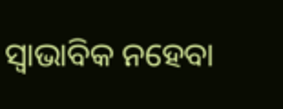ସ୍ୱାଭାବିକ ନହେବା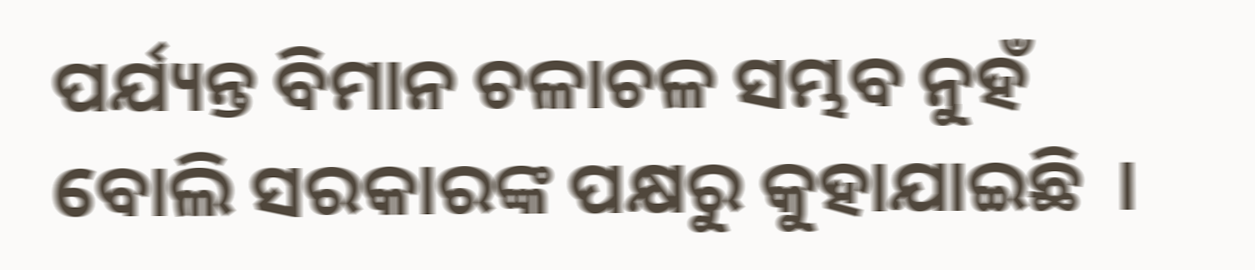ପର୍ଯ୍ୟନ୍ତ ବିମାନ ଚଳାଚଳ ସମ୍ଭବ ନୁହଁ ବୋଲି ସରକାରଙ୍କ ପକ୍ଷରୁ କୁହାଯାଇଛି  ।